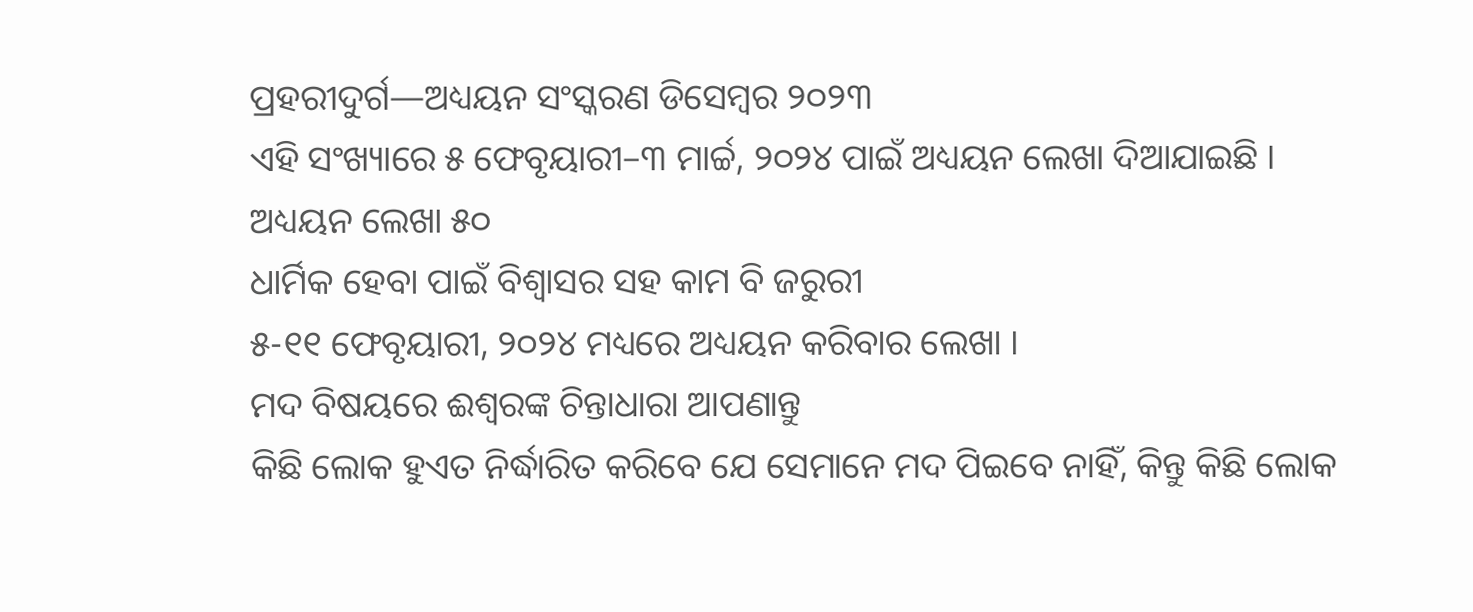ପ୍ରହରୀଦୁର୍ଗ—ଅଧ୍ୟୟନ ସଂସ୍କରଣ ଡିସେମ୍ବର ୨୦୨୩
ଏହି ସଂଖ୍ୟାରେ ୫ ଫେବୃୟାରୀ–୩ ମାର୍ଚ୍ଚ, ୨୦୨୪ ପାଇଁ ଅଧ୍ୟୟନ ଲେଖା ଦିଆଯାଇଛି ।
ଅଧ୍ୟୟନ ଲେଖା ୫୦
ଧାର୍ମିକ ହେବା ପାଇଁ ବିଶ୍ୱାସର ସହ କାମ ବି ଜରୁରୀ
୫-୧୧ ଫେବୃୟାରୀ, ୨୦୨୪ ମଧ୍ୟରେ ଅଧ୍ୟୟନ କରିବାର ଲେଖା ।
ମଦ ବିଷୟରେ ଈଶ୍ୱରଙ୍କ ଚିନ୍ତାଧାରା ଆପଣାନ୍ତୁ
କିଛି ଲୋକ ହୁଏତ ନିର୍ଦ୍ଧାରିତ କରିବେ ଯେ ସେମାନେ ମଦ ପିଇବେ ନାହିଁ, କିନ୍ତୁ କିଛି ଲୋକ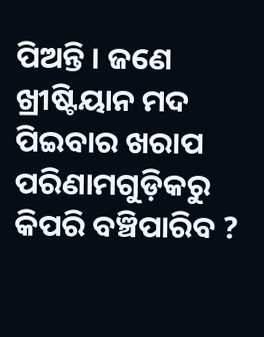ପିଅନ୍ତି । ଜଣେ ଖ୍ରୀଷ୍ଟିୟାନ ମଦ ପିଇବାର ଖରାପ ପରିଣାମଗୁଡ଼ିକରୁ କିପରି ବଞ୍ଚିପାରିବ ?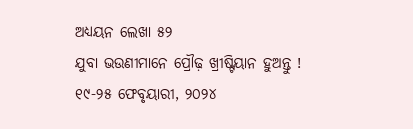ଅଧ୍ୟୟନ ଲେଖା ୫୨
ଯୁବା ଭଉଣୀମାନେ ପ୍ରୌଢ଼ ଖ୍ରୀଷ୍ଟିୟାନ ହୁଅନ୍ତୁ !
୧୯-୨୫ ଫେବୃୟାରୀ, ୨୦୨୪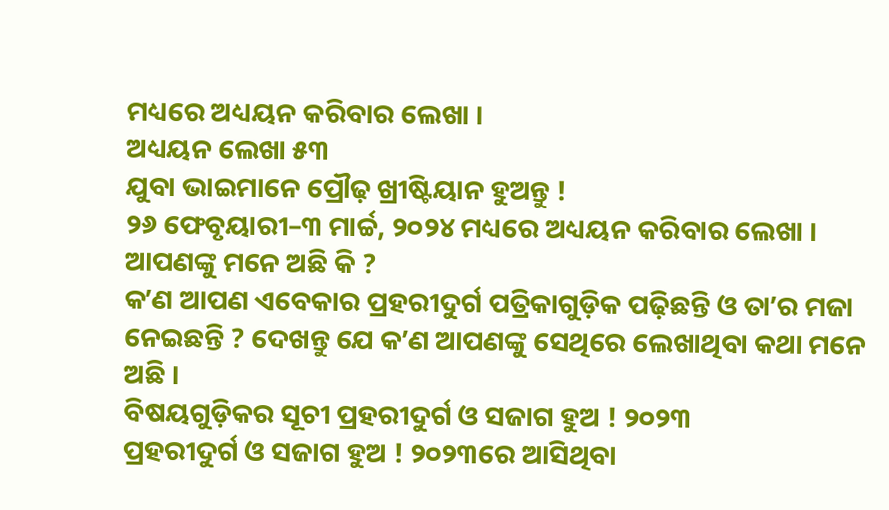ମଧ୍ୟରେ ଅଧ୍ୟୟନ କରିବାର ଲେଖା ।
ଅଧ୍ୟୟନ ଲେଖା ୫୩
ଯୁବା ଭାଇମାନେ ପ୍ରୌଢ଼ ଖ୍ରୀଷ୍ଟିୟାନ ହୁଅନ୍ତୁ !
୨୬ ଫେବୃୟାରୀ–୩ ମାର୍ଚ୍ଚ, ୨୦୨୪ ମଧ୍ୟରେ ଅଧ୍ୟୟନ କରିବାର ଲେଖା ।
ଆପଣଙ୍କୁ ମନେ ଅଛି କି ?
କʼଣ ଆପଣ ଏବେକାର ପ୍ରହରୀଦୁର୍ଗ ପତ୍ରିକାଗୁଡ଼ିକ ପଢ଼ିଛନ୍ତି ଓ ତାʼର ମଜା ନେଇଛନ୍ତି ? ଦେଖନ୍ତୁ ଯେ କʼଣ ଆପଣଙ୍କୁ ସେଥିରେ ଲେଖାଥିବା କଥା ମନେ ଅଛି ।
ବିଷୟଗୁଡ଼ିକର ସୂଚୀ ପ୍ରହରୀଦୁର୍ଗ ଓ ସଜାଗ ହୁଅ ! ୨୦୨୩
ପ୍ରହରୀଦୁର୍ଗ ଓ ସଜାଗ ହୁଅ ! ୨୦୨୩ରେ ଆସିଥିବା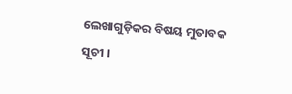ଲେଖାଗୁଡ଼ିକର ବିଷୟ ମୁତାବକ ସୂଚୀ ।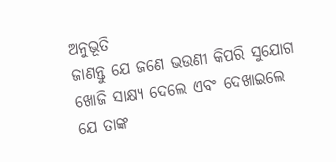ଅନୁଭୂତି
ଜାଣନ୍ତୁ ଯେ ଜଣେ ଭଉଣୀ କିପରି ସୁଯୋଗ ଖୋଜି ସାକ୍ଷ୍ୟ ଦେଲେ ଏବଂ ଦେଖାଇଲେ ଯେ ତାଙ୍କ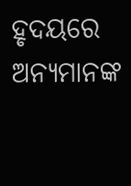ହୃଦୟରେ ଅନ୍ୟମାନଙ୍କ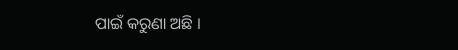ପାଇଁ କରୁଣା ଅଛି ।